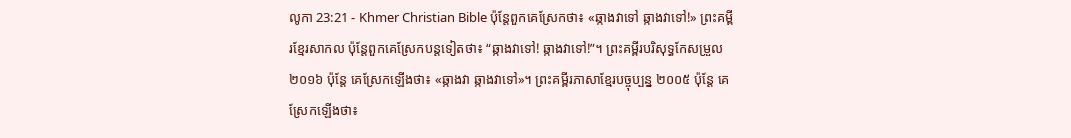លូកា 23:21 - Khmer Christian Bible ប៉ុន្ដែពួកគេស្រែកថា៖ «ឆ្កាងវាទៅ ឆ្កាងវាទៅ!» ព្រះគម្ពីរខ្មែរសាកល ប៉ុន្តែពួកគេស្រែកបន្តទៀតថា៖ “ឆ្កាងវាទៅ! ឆ្កាងវាទៅ!”។ ព្រះគម្ពីរបរិសុទ្ធកែសម្រួល ២០១៦ ប៉ុន្តែ គេស្រែកឡើងថា៖ «ឆ្កាងវា ឆ្កាងវាទៅ»។ ព្រះគម្ពីរភាសាខ្មែរបច្ចុប្បន្ន ២០០៥ ប៉ុន្តែ គេស្រែកឡើងថា៖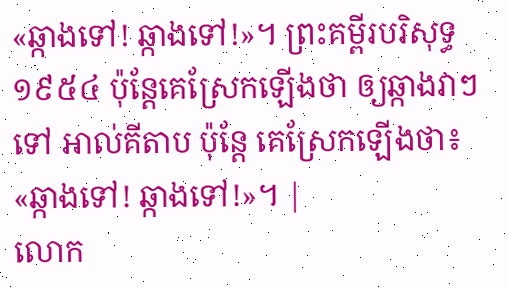«ឆ្កាងទៅ! ឆ្កាងទៅ!»។ ព្រះគម្ពីរបរិសុទ្ធ ១៩៥៤ ប៉ុន្តែគេស្រែកឡើងថា ឲ្យឆ្កាងវាៗទៅ អាល់គីតាប ប៉ុន្តែ គេស្រែកឡើងថា៖ «ឆ្កាងទៅ! ឆ្កាងទៅ!»។ |
លោក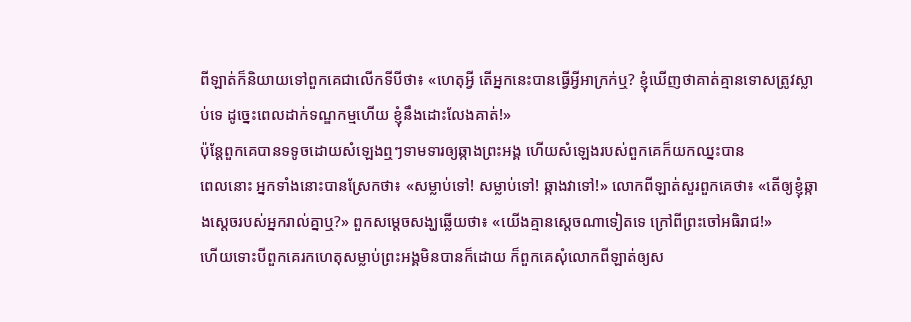ពីឡាត់ក៏និយាយទៅពួកគេជាលើកទីបីថា៖ «ហេតុអ្វី តើអ្នកនេះបានធ្វើអ្វីអាក្រក់ឬ? ខ្ញុំឃើញថាគាត់គ្មានទោសត្រូវស្លាប់ទេ ដូច្នេះពេលដាក់ទណ្ឌកម្មហើយ ខ្ញុំនឹងដោះលែងគាត់!»
ប៉ុន្ដែពួកគេបានទទូចដោយសំឡេងឮៗទាមទារឲ្យឆ្កាងព្រះអង្គ ហើយសំឡេងរបស់ពួកគេក៏យកឈ្នះបាន
ពេលនោះ អ្នកទាំងនោះបានស្រែកថា៖ «សម្លាប់ទៅ! សម្លាប់ទៅ! ឆ្កាងវាទៅ!» លោកពីឡាត់សួរពួកគេថា៖ «តើឲ្យខ្ញុំឆ្កាងស្តេចរបស់អ្នករាល់គ្នាឬ?» ពួកសម្ដេចសង្ឃឆ្លើយថា៖ «យើងគ្មានស្តេចណាទៀតទេ ក្រៅពីព្រះចៅអធិរាជ!»
ហើយទោះបីពួកគេរកហេតុសម្លាប់ព្រះអង្គមិនបានក៏ដោយ ក៏ពួកគេសុំលោកពីឡាត់ឲ្យស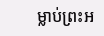ម្លាប់ព្រះអ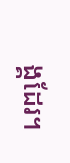ង្គដែរ។